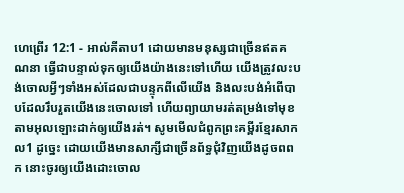ហេព្រើរ 12:1 - អាល់គីតាប1 ដោយមានមនុស្សជាច្រើនឥតគណនា ធ្វើជាបន្ទាល់ទុកឲ្យយើងយ៉ាងនេះទៅហើយ យើងត្រូវលះបង់ចោលអ្វីៗទាំងអស់ដែលជាបន្ទុកពីលើយើង និងលះបង់អំពើបាបដែលរឹបរួតយើងនេះចោលទៅ ហើយព្យាយាមរត់តម្រង់ទៅមុខ តាមអុលឡោះដាក់ឲ្យយើងរត់។ សូមមើលជំពូកព្រះគម្ពីរខ្មែរសាកល1 ដូច្នេះ ដោយយើងមានសាក្សីជាច្រើនព័ទ្ធជុំវិញយើងដូចពពក នោះចូរឲ្យយើងដោះចោល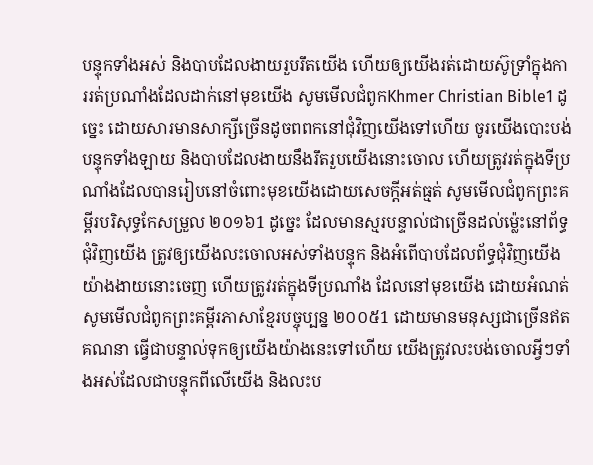បន្ទុកទាំងអស់ និងបាបដែលងាយរួបរឹតយើង ហើយឲ្យយើងរត់ដោយស៊ូទ្រាំក្នុងការរត់ប្រណាំងដែលដាក់នៅមុខយើង សូមមើលជំពូកKhmer Christian Bible1 ដូច្នេះ ដោយសារមានសាក្សីច្រើនដូចពពកនៅជុំវិញយើងទៅហើយ ចូរយើងបោះបង់បន្ទុកទាំងឡាយ និងបាបដែលងាយនឹងរឹតរួបយើងនោះចោល ហើយត្រូវរត់ក្នុងទីប្រណាំងដែលបានរៀបនៅចំពោះមុខយើងដោយសេចក្ដីអត់ធ្មត់ សូមមើលជំពូកព្រះគម្ពីរបរិសុទ្ធកែសម្រួល ២០១៦1 ដូច្នេះ ដែលមានស្មរបន្ទាល់ជាច្រើនដល់ម៉្លេះនៅព័ទ្ធជុំវិញយើង ត្រូវឲ្យយើងលះចោលអស់ទាំងបន្ទុក និងអំពើបាបដែលព័ទ្ធជុំវិញយើងយ៉ាងងាយនោះចេញ ហើយត្រូវរត់ក្នុងទីប្រណាំង ដែលនៅមុខយើង ដោយអំណត់ សូមមើលជំពូកព្រះគម្ពីរភាសាខ្មែរបច្ចុប្បន្ន ២០០៥1 ដោយមានមនុស្សជាច្រើនឥតគណនា ធ្វើជាបន្ទាល់ទុកឲ្យយើងយ៉ាងនេះទៅហើយ យើងត្រូវលះបង់ចោលអ្វីៗទាំងអស់ដែលជាបន្ទុកពីលើយើង និងលះប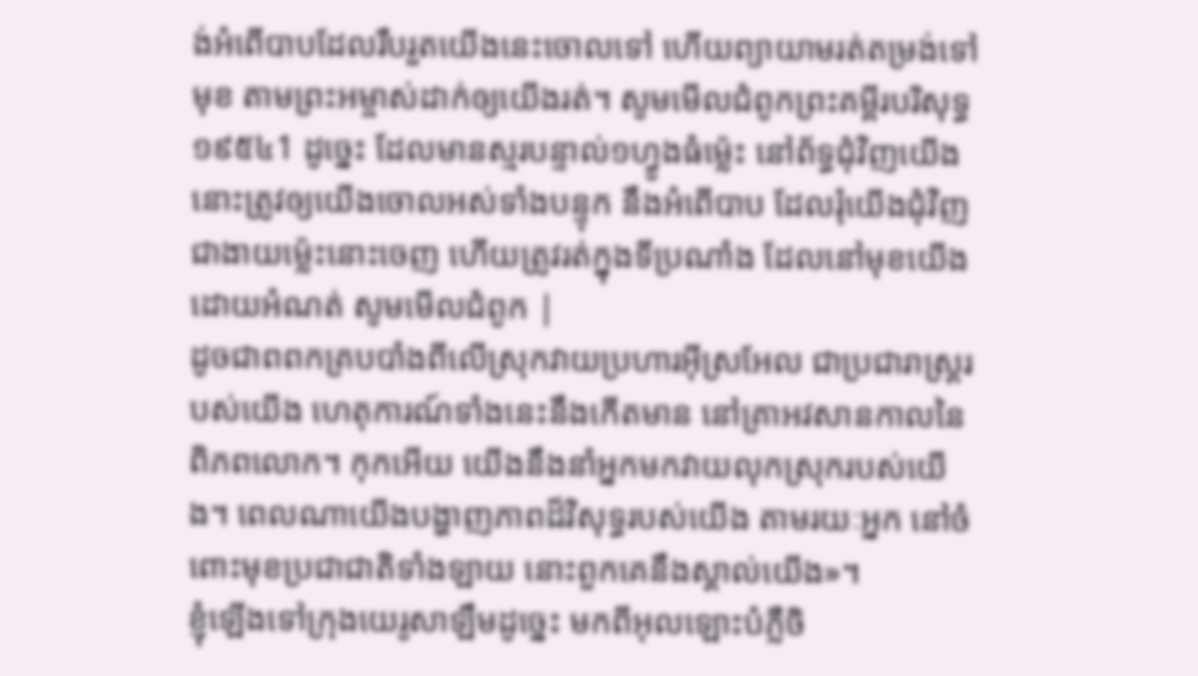ង់អំពើបាបដែលរឹបរួតយើងនេះចោលទៅ ហើយព្យាយាមរត់តម្រង់ទៅមុខ តាមព្រះអម្ចាស់ដាក់ឲ្យយើងរត់។ សូមមើលជំពូកព្រះគម្ពីរបរិសុទ្ធ ១៩៥៤1 ដូច្នេះ ដែលមានស្មរបន្ទាល់១ហ្វូងធំម៉្លេះ នៅព័ទ្ធជុំវិញយើង នោះត្រូវឲ្យយើងចោលអស់ទាំងបន្ទុក នឹងអំពើបាប ដែលរុំយើងជុំវិញជាងាយម៉្លេះនោះចេញ ហើយត្រូវរត់ក្នុងទីប្រណាំង ដែលនៅមុខយើង ដោយអំណត់ សូមមើលជំពូក |
ដូចជាពពកគ្របបាំងពីលើស្រុកវាយប្រហារអ៊ីស្រអែល ជាប្រជារាស្ត្ររបស់យើង ហេតុការណ៍ទាំងនេះនឹងកើតមាន នៅគ្រាអវសានកាលនៃពិភពលោក។ កុកអើយ យើងនឹងនាំអ្នកមកវាយលុកស្រុករបស់យើង។ ពេលណាយើងបង្ហាញភាពដ៏វិសុទ្ធរបស់យើង តាមរយៈអ្នក នៅចំពោះមុខប្រជាជាតិទាំងឡាយ នោះពួកគេនឹងស្គាល់យើង»។
ខ្ញុំឡើងទៅក្រុងយេរូសាឡឹមដូច្នេះ មកពីអុលឡោះបំភ្លឺចិ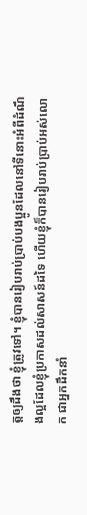ត្ដឲ្យដឹងថា ខ្ញុំត្រូវទៅ។ ខ្ញុំបានរៀបរាប់ប្រាប់បងប្អូនដែលនៅទីនោះអំពីដំណឹងល្អដែលខ្ញុំប្រកាសដល់សាសន៍ដទៃ ហើយខ្ញុំក៏បានរៀបរាប់ប្រាប់អស់លោក ជាអ្នកដឹកនាំ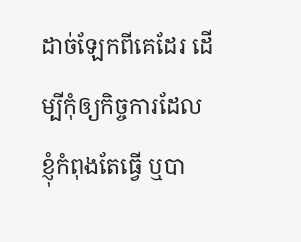ដាច់ឡែកពីគេដែរ ដើម្បីកុំឲ្យកិច្ចការដែលខ្ញុំកំពុងតែធ្វើ ឬបា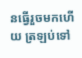នធ្វើរួចមកហើយ ត្រឡប់ទៅ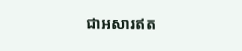ជាអសារឥត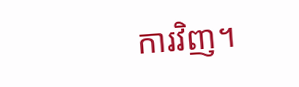ការវិញ។